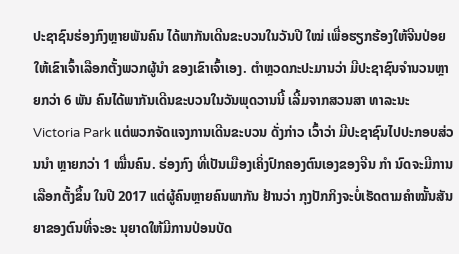ປະຊາຊົນຮ່ອງກົງຫຼາຍພັນຄົນ ໄດ້ພາກັນເດີນຂະບວນໃນວັນປີ ໃໝ່ ເພື່ອຮຽກຮ້ອງໃຫ້ຈີນປ່ອຍໃຫ້ເຂົາເຈົ້າເລືອກຕັ້ງພວກຜູ້ນຳ ຂອງເຂົາເຈົ້າເອງ. ຕຳຫຼວດກະປະມານວ່າ ມີປະຊາຊົນຈຳນວນຫຼາຍກວ່າ 6 ພັນ ຄົນໄດ້ພາກັນເດີນຂະບວນໃນວັນພຸດວານນີ້ ເລີ້ມຈາກສວນສາ ທາລະນະ Victoria Park ແຕ່ພວກຈັດແຈງການເດີນຂະບວນ ດັ່ງກ່າວ ເວົ້າວ່າ ມີປະຊາຊົນໄປປະກອບສ່ວນນຳ ຫຼາຍກວ່າ 1 ໝື່ນຄົນ. ຮ່ອງກົງ ທີ່ເປັນເມືອງເຄິ່ງປົກຄອງຕົນເອງຂອງຈີນ ກຳ ນົດຈະມີການເລືອກຕັ້ງຂຶ້ນ ໃນປີ 2017 ແຕ່ຜູ້ຄົນຫຼາຍຄົນພາກັນ ຢ້ານວ່າ ກຸງປັກກິງຈະບໍ່ເຮັດຕາມຄຳໝັ້ນສັນຍາຂອງຕົນທີ່ຈະອະ ນຸຍາດໃຫ້ມີການປ່ອນບັດ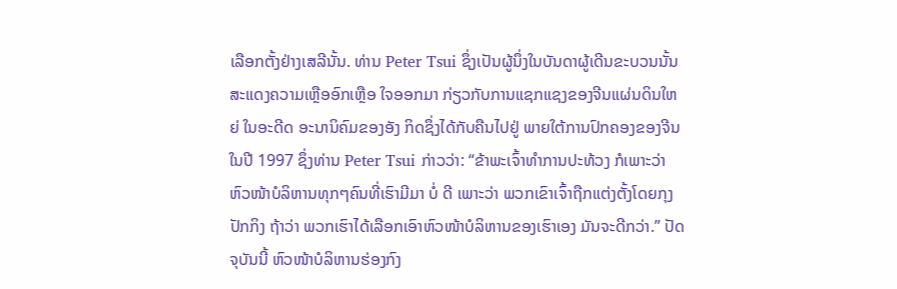ເລືອກຕັ້ງຢ່າງເສລີນັ້ນ. ທ່ານ Peter Tsui ຊຶ່ງເປັນຜູ້ນຶ່ງໃນບັນດາຜູ້ເດີນຂະບວນນັ້ນ ສະແດງຄວາມເຫຼືອອົກເຫຼືອ ໃຈອອກມາ ກ່ຽວກັບການແຊກແຊງຂອງຈີນແຜ່ນດິນໃຫຍ່ ໃນອະດີດ ອະນານິຄົມຂອງອັງ ກິດຊຶ່ງໄດ້ກັບຄືນໄປຢູ່ ພາຍໃຕ້ການປົກຄອງຂອງຈີນ ໃນປີ 1997 ຊຶ່ງທ່ານ Peter Tsui ກ່າວວ່າ: “ຂ້າພະເຈົ້າທຳການປະທ້ວງ ກໍເພາະວ່າ ຫົວໜ້າບໍລິຫານທຸກໆຄົນທີ່ເຮົາມີມາ ບໍ່ ດີ ເພາະວ່າ ພວກເຂົາເຈົ້າຖືກແຕ່ງຕັ້ງໂດຍກຸງປັກກິງ ຖ້າວ່າ ພວກເຮົາໄດ້ເລືອກເອົາຫົວໜ້າບໍລິຫານຂອງເຮົາເອງ ມັນຈະດີກວ່າ.” ປັດຈຸບັນນີ້ ຫົວໜ້າບໍລິຫານຮ່ອງກົງ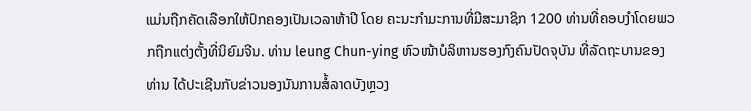ແມ່ນຖືກຄັດເລືອກໃຫ້ປົກຄອງເປັນເວລາຫ້າປີ ໂດຍ ຄະນະກຳມະການທີ່ມີສະມາຊິກ 1200 ທ່ານທີ່ຄອບງຳໂດຍພວກຖືກແຕ່ງຕັ້ງທີ່ນິຍົມຈີນ. ທ່ານ leung Chun-ying ຫົວໜ້າບໍລິຫານຮອງກົງຄົນປັດຈຸບັນ ທີ່ລັດຖະບານຂອງທ່ານ ໄດ້ປະເຊີນກັບຂ່າວນອງນັນການສໍ້ລາດບັງຫຼວງ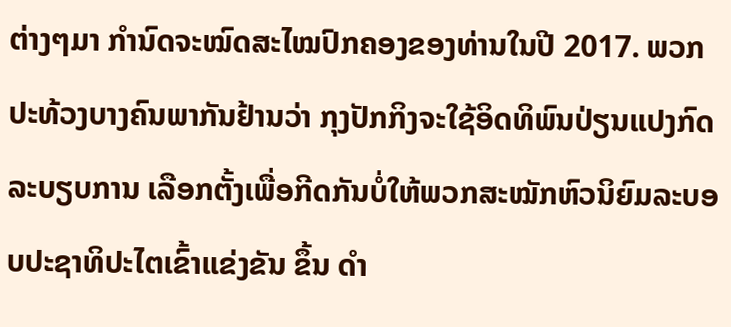ຕ່າງໆມາ ກຳນົດຈະໝົດສະໄໝປົກຄອງຂອງທ່ານໃນປີ 2017. ພວກປະທ້ວງບາງຄົນພາກັນຢ້ານວ່າ ກຸງປັກກິງຈະໃຊ້ອິດທິພົນປ່ຽນແປງກົດລະບຽບການ ເລືອກຕັ້ງເພື່ອກີດກັນບໍ່ໃຫ້ພວກສະໝັກຫົວນິຍົມລະບອບປະຊາທິປະໄຕເຂົ້າແຂ່ງຂັນ ຂຶ້ນ ດຳ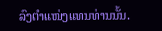ລົງຕຳແໜ່ງແທນທ່ານນັ້ນ.